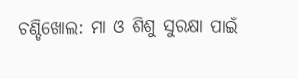ଚଣ୍ଡିଖୋଲ: ମା ଓ ଶିଶୁ ସୁରକ୍ଷା ପାଇଁ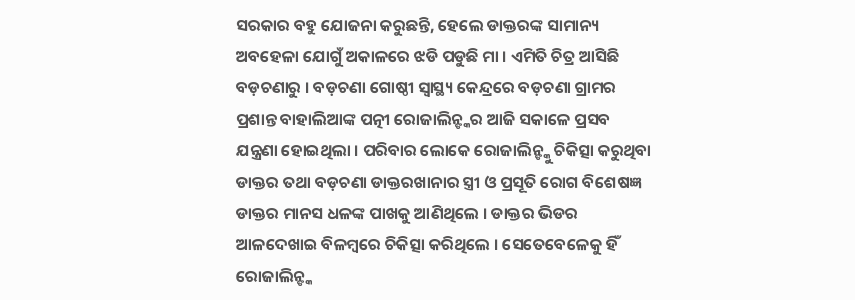ସରକାର ବହୁ ଯୋଜନା କରୁଛନ୍ତି, ହେଲେ ଡାକ୍ତରଙ୍କ ସାମାନ୍ୟ ଅବହେଳା ଯୋଗୁଁ ଅକାଳରେ ଝଡି ପଡୁଛି ମା । ଏମିତି ଚିତ୍ର ଆସିଛି ବଡ଼ଚଣାରୁ । ବଡ଼ଚଣା ଗୋଷ୍ଠୀ ସ୍ୱାସ୍ଥ୍ୟ କେନ୍ଦ୍ରରେ ବଡ଼ଚଣା ଗ୍ରାମର ପ୍ରଶାନ୍ତ ବାହାଲିଆଙ୍କ ପତ୍ନୀ ରୋଜାଲିନ୍ଙ୍କର ଆଜି ସକାଳେ ପ୍ରସବ ଯନ୍ତ୍ରଣା ହୋଇଥିଲା । ପରିବାର ଲୋକେ ରୋଜାଲିନ୍ଙ୍କୁ ଚିକିତ୍ସା କରୁଥିବା ଡାକ୍ତର ତଥା ବଡ଼ଚଣା ଡାକ୍ତରଖାନାର ସ୍ତ୍ରୀ ଓ ପ୍ରସୂତି ରୋଗ ବିଶେଷଜ୍ଞ ଡାକ୍ତର ମାନସ ଧଳଙ୍କ ପାଖକୁ ଆଣିଥିଲେ । ଡାକ୍ତର ଭିଡର ଆଳଦେଖାଇ ବିଳମ୍ବରେ ଚିକିତ୍ସା କରିଥିଲେ । ସେତେବେଳେକୁ ହିଁ ରୋଜାଲିନ୍ଙ୍କ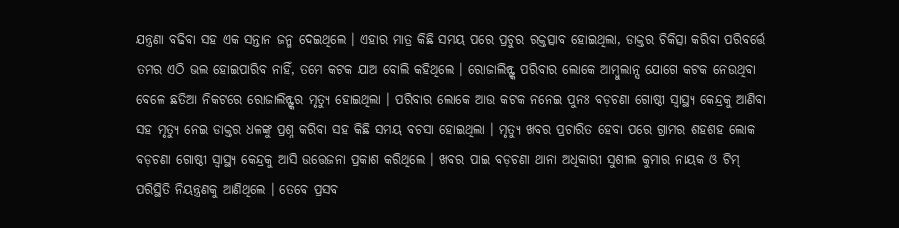ଯନ୍ତ୍ରଣା ବଢିବା ସହ ଏକ ସନ୍ତାନ ଜନ୍ମ ଦେଇଥିଲେ । ଏହାର ମାତ୍ର କିଛି ସମୟ ପରେ ପ୍ରଚୁର ରକ୍ତତ୍ସାବ ହୋଇଥିଲା, ଡାକ୍ତର ଚିକିତ୍ସା କରିବା ପରିବର୍ତ୍ତେ ତମର ଏଠି ଭଲ ହୋଇପାରିବ ନାହିଁ, ତମେ କଟକ ଯାଅ ବୋଲି କହିଥିଲେ । ରୋଜାଲିନ୍ଙ୍କ ପରିବାର ଲୋକେ ଆମ୍ବୁଲାନ୍ସ ଯୋଗେ କଟକ ନେଉଥିବା ବେଳେ ଛତିଆ ନିକଟରେ ରୋଜାଲିନ୍ଙ୍କର ମୃତ୍ୟୁ ହୋଇଥିଲା । ପରିବାର ଲୋକେ ଆଉ କଟକ ନନେଇ ପୁନଃ ବଡ଼ଚଣା ଗୋଷ୍ଠୀ ସ୍ୱାସ୍ଥ୍ୟ କେନ୍ଦ୍ରକୁ ଆଣିବା ସହ ମୃତ୍ୟୁ ନେଇ ଡାକ୍ତର ଧଳଙ୍କୁ ପ୍ରଶ୍ନ କରିବା ସହ କିଛି ସମୟ ବଚସା ହୋଇଥିଲା । ମୃତ୍ୟୁ ଖବର ପ୍ରଚାରିତ ହେବା ପରେ ଗ୍ରାମର ଶହଶହ ଲୋକ ବଡ଼ଚଣା ଗୋଷ୍ଠୀ ସ୍ୱାସ୍ଥ୍ୟ କେନ୍ଦ୍ରକୁ ଆସି ଉତ୍ତେଜନା ପ୍ରକାଶ କରିଥିଲେ । ଖବର ପାଇ ବଡ଼ଚଣା ଥାନା ଅଧିକାରୀ ସୁଶୀଲ କୁମାର ନାୟକ ଓ ଟିମ୍ ପରିସ୍ଥିତି ନିୟନ୍ତ୍ରଣକୁ ଆଣିଥିଲେ । ତେବେ ପ୍ରସବ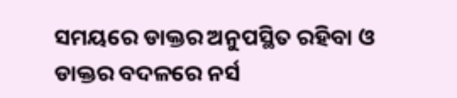ସମୟରେ ଡାକ୍ତର ଅନୁପସ୍ଥିତ ରହିବା ଓ ଡାକ୍ତର ବଦଳରେ ନର୍ସ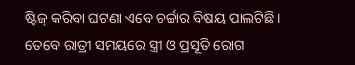ଷ୍ଟିଜ୍ କରିବା ଘଟଣା ଏବେ ଚର୍ଚ୍ଚାର ବିଷୟ ପାଲଟିଛି । ତେବେ ରାତ୍ରୀ ସମୟରେ ସ୍ତ୍ରୀ ଓ ପ୍ରସୂତି ରୋଗ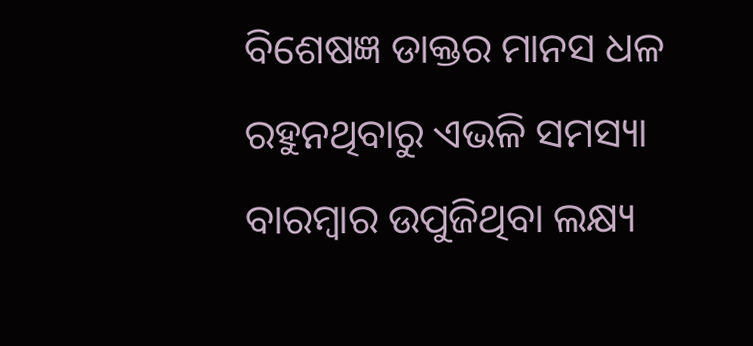ବିଶେଷଜ୍ଞ ଡାକ୍ତର ମାନସ ଧଳ ରହୁନଥିବାରୁ ଏଭଳି ସମସ୍ୟା ବାରମ୍ବାର ଉପୁଜିଥିବା ଲକ୍ଷ୍ୟ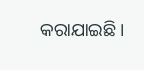କରାଯାଇଛି ।